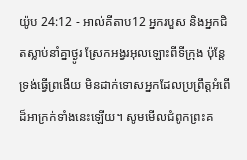យ៉ូប 24:12 - អាល់គីតាប12 អ្នករបួស និងអ្នកជិតស្លាប់នាំគ្នាថ្ងូរ ស្រែកអង្វរអុលឡោះពីទីក្រុង ប៉ុន្តែ ទ្រង់ធ្វើព្រងើយ មិនដាក់ទោសអ្នកដែលប្រព្រឹត្តអំពើដ៏អាក្រក់ទាំងនេះឡើយ។ សូមមើលជំពូកព្រះគ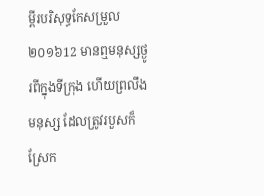ម្ពីរបរិសុទ្ធកែសម្រួល ២០១៦12 មានឮមនុស្សថ្ងូរពីក្នុងទីក្រុង ហើយព្រលឹងមនុស្ស ដែលត្រូវរបួសក៏ស្រែក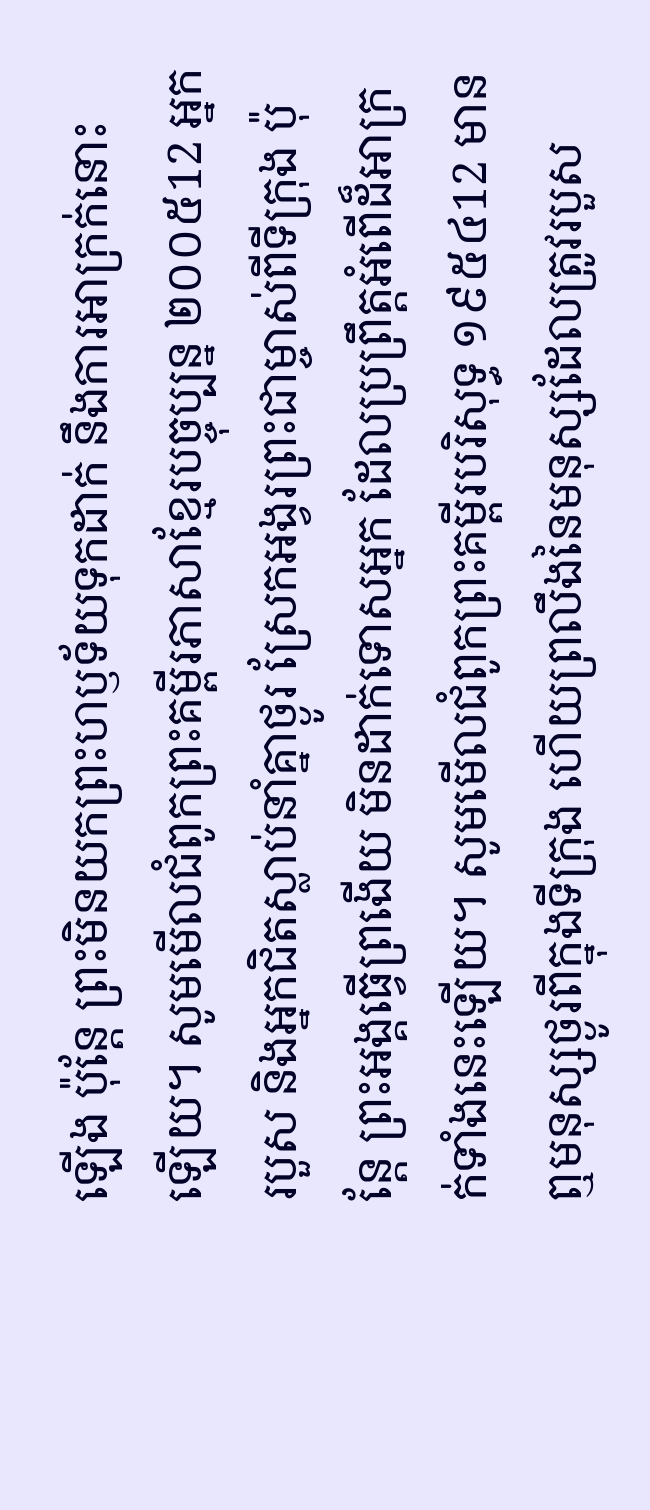ឡើង ប៉ុន្តែ ព្រះមិនយកព្រះហឫទ័យទុកដាក់ នឹងការអាក្រក់នោះឡើយ។ សូមមើលជំពូកព្រះគម្ពីរភាសាខ្មែរបច្ចុប្បន្ន ២០០៥12 អ្នករបួស និងអ្នកជិតស្លាប់នាំគ្នាថ្ងូរ ស្រែកអង្វរព្រះជាម្ចាស់ពីទីក្រុង ប៉ុន្តែ ព្រះអង្គធ្វើព្រងើយ មិនដាក់ទោសអ្នក ដែលប្រព្រឹត្តអំពើដ៏អាក្រក់ទាំងនេះឡើយ។ សូមមើលជំពូកព្រះគម្ពីរបរិសុទ្ធ ១៩៥៤12 មានឮមនុស្សថ្ងូរពីក្នុងទីក្រុង ហើយព្រលឹងនៃមនុស្សដែលត្រូវរបួស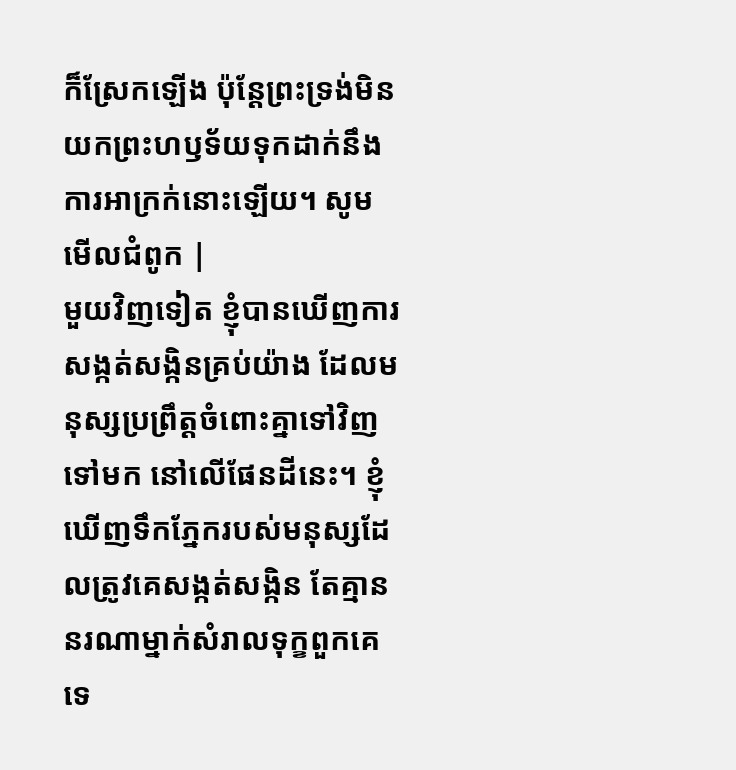ក៏ស្រែកឡើង ប៉ុន្តែព្រះទ្រង់មិនយកព្រះហឫទ័យទុកដាក់នឹងការអាក្រក់នោះឡើយ។ សូមមើលជំពូក |
មួយវិញទៀត ខ្ញុំបានឃើញការសង្កត់សង្កិនគ្រប់យ៉ាង ដែលមនុស្សប្រព្រឹត្តចំពោះគ្នាទៅវិញទៅមក នៅលើផែនដីនេះ។ ខ្ញុំឃើញទឹកភ្នែករបស់មនុស្សដែលត្រូវគេសង្កត់សង្កិន តែគ្មាននរណាម្នាក់សំរាលទុក្ខពួកគេទេ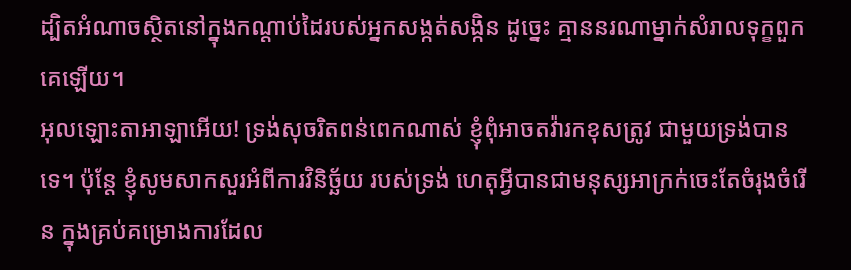ដ្បិតអំណាចស្ថិតនៅក្នុងកណ្ដាប់ដៃរបស់អ្នកសង្កត់សង្កិន ដូច្នេះ គ្មាននរណាម្នាក់សំរាលទុក្ខពួកគេឡើយ។
អុលឡោះតាអាឡាអើយ! ទ្រង់សុចរិតពន់ពេកណាស់ ខ្ញុំពុំអាចតវ៉ារកខុសត្រូវ ជាមួយទ្រង់បានទេ។ ប៉ុន្តែ ខ្ញុំសូមសាកសួរអំពីការវិនិច្ឆ័យ របស់ទ្រង់ ហេតុអ្វីបានជាមនុស្សអាក្រក់ចេះតែចំរុងចំរើន ក្នុងគ្រប់គម្រោងការដែល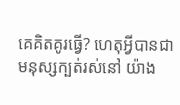គេគិតគូរធ្វើ? ហេតុអ្វីបានជាមនុស្សក្បត់រស់នៅ យ៉ាង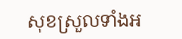សុខស្រួលទាំងអ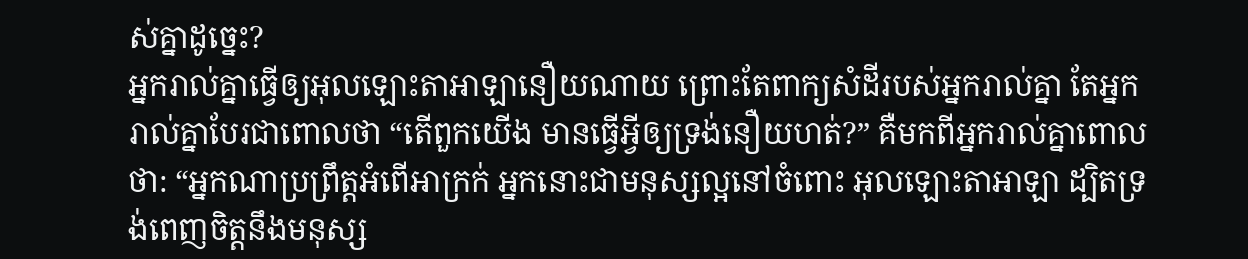ស់គ្នាដូច្នេះ?
អ្នករាល់គ្នាធ្វើឲ្យអុលឡោះតាអាឡានឿយណាយ ព្រោះតែពាក្យសំដីរបស់អ្នករាល់គ្នា តែអ្នករាល់គ្នាបែរជាពោលថា “តើពួកយើង មានធ្វើអ្វីឲ្យទ្រង់នឿយហត់?” គឺមកពីអ្នករាល់គ្នាពោលថា: “អ្នកណាប្រព្រឹត្តអំពើអាក្រក់ អ្នកនោះជាមនុស្សល្អនៅចំពោះ អុលឡោះតាអាឡា ដ្បិតទ្រង់ពេញចិត្តនឹងមនុស្ស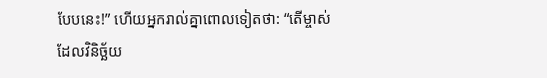បែបនេះ!” ហើយអ្នករាល់គ្នាពោលទៀតថា: “តើម្ចាស់ដែលវិនិច្ឆ័យ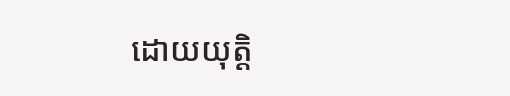ដោយយុត្តិ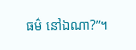ធម៌ នៅឯណា?”។